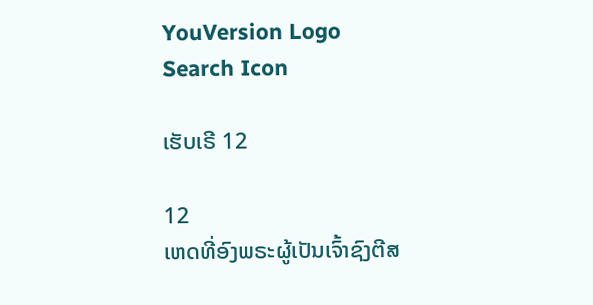YouVersion Logo
Search Icon

ເຮັບເຣີ 12

12
ເຫດທີ່ອົງພຣະຜູ້ເປັນເຈົ້າຊົງຕີສ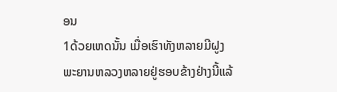ອນ
1ດ້ວຍເຫດນັ້ນ ເມື່ອເຮົາທັງຫລາຍມີຝູງພະຍານຫລວງຫລາຍຢູ່ຮອບຂ້າງຢ່າງນີ້ແລ້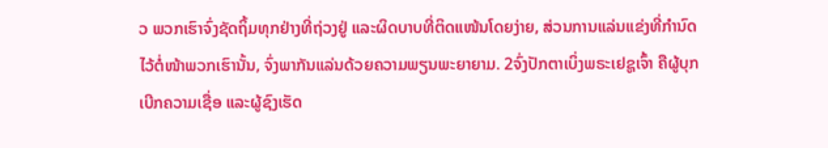ວ ພວກເຮົາຈົ່ງຊັດຖິ້ມທຸກຢ່າງທີ່ຖ່ວງຢູ່ ແລະຜິດບາບທີ່ຕິດແໜ້ນໂດຍງ່າຍ, ສ່ວນການແລ່ນແຂ່ງທີ່ກຳນົດໄວ້ຕໍ່ໜ້າພວກເຮົານັ້ນ, ຈົ່ງພາກັນແລ່ນດ້ວຍຄວາມພຽນພະຍາຍາມ. 2ຈົ່ງປັກຕາເບິ່ງພຣະເຢຊູເຈົ້າ ຄືຜູ້ບຸກເບີກຄວາມເຊື່ອ ແລະຜູ້ຊົງເຮັດ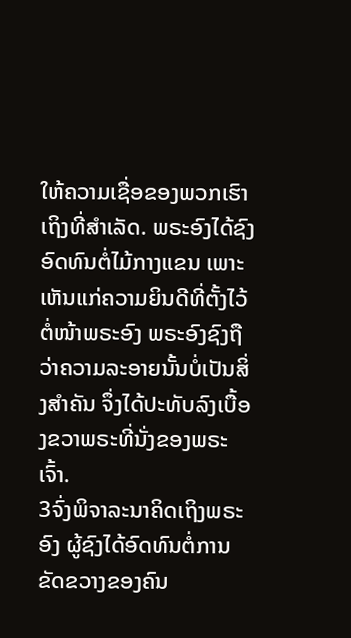ໃຫ້ຄວາມເຊື່ອຂອງພວກເຮົາເຖິງທີ່ສຳເລັດ. ພຣະອົງໄດ້ຊົງອົດທົນຕໍ່ໄມ້ກາງແຂນ ເພາະເຫັນແກ່ຄວາມຍິນດີທີ່ຕັ້ງໄວ້ຕໍ່ໜ້າພຣະອົງ ພຣະອົງຊົງຖືວ່າຄວາມລະອາຍນັ້ນບໍ່ເປັນສິ່ງສຳຄັນ ຈຶ່ງໄດ້ປະທັບລົງເບື້ອງຂວາພຣະທີ່ນັ່ງຂອງພຣະເຈົ້າ.
3ຈົ່ງພິຈາລະນາຄິດເຖິງພຣະອົງ ຜູ້ຊົງໄດ້ອົດທົນຕໍ່ການຂັດຂວາງຂອງຄົນ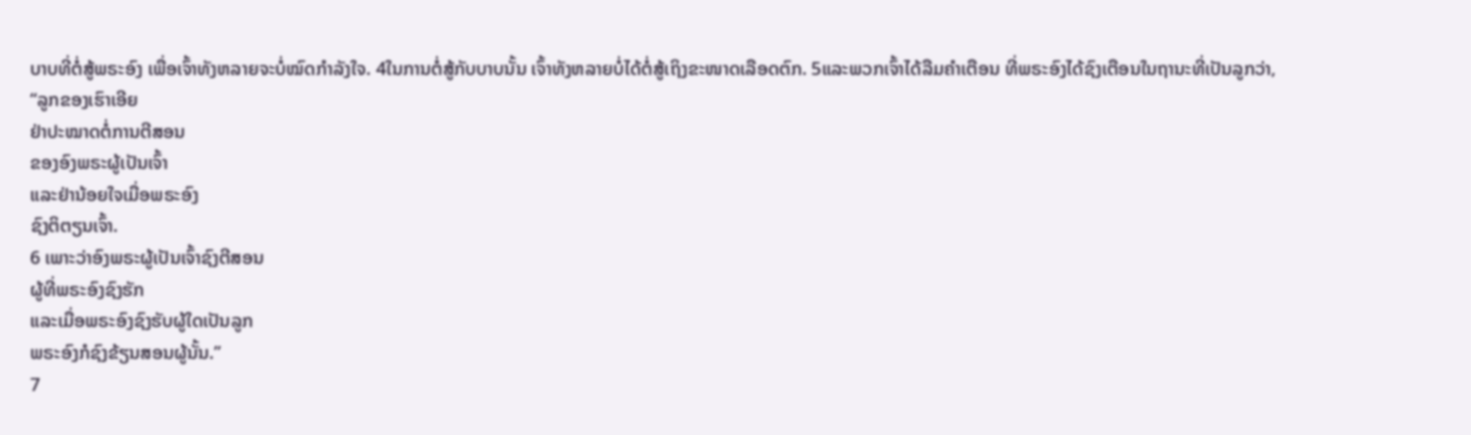ບາບທີ່ຕໍ່ສູ້ພຣະອົງ ເພື່ອເຈົ້າທັງຫລາຍຈະບໍ່ໝົດກຳລັງໃຈ. 4ໃນການຕໍ່ສູ້ກັບບາບນັ້ນ ເຈົ້າທັງຫລາຍບໍ່ໄດ້ຕໍ່ສູ້ເຖິງຂະໜາດເລືອດຕົກ. 5ແລະພວກເຈົ້າໄດ້ລືມຄຳເຕືອນ ທີ່ພຣະອົງໄດ້ຊົງເຕືອນໃນຖານະທີ່ເປັນລູກວ່າ,
“ລູກຂອງເຮົາເອີຍ
ຢ່າປະໝາດຕໍ່ການຕີສອນ
ຂອງອົງພຣະຜູ້ເປັນເຈົ້າ
ແລະຢ່ານ້ອຍໃຈເມື່ອພຣະອົງ
ຊົງຕິຕຽນເຈົ້າ.
6 ເພາະວ່າອົງພຣະຜູ້ເປັນເຈົ້າຊົງຕີສອນ
ຜູ້ທີ່ພຣະອົງຊົງຮັກ
ແລະເມື່ອພຣະອົງຊົງຮັບຜູ້ໃດເປັນລູກ
ພຣະອົງກໍຊົງຂ້ຽນສອນຜູ້ນັ້ນ.”
7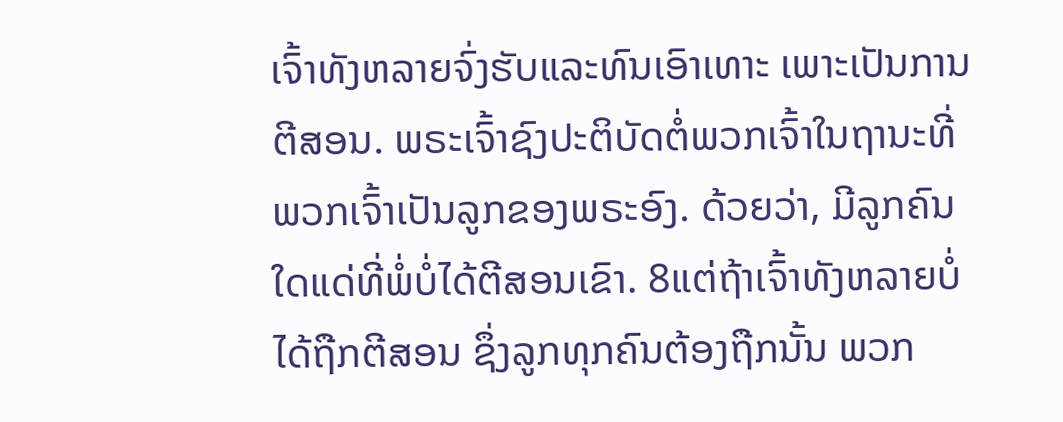ເຈົ້າທັງຫລາຍຈົ່ງຮັບແລະທົນເອົາເທາະ ເພາະເປັນການຕີສອນ. ພຣະເຈົ້າຊົງປະຕິບັດຕໍ່ພວກເຈົ້າໃນຖານະທີ່ພວກເຈົ້າເປັນລູກຂອງພຣະອົງ. ດ້ວຍວ່າ, ມີລູກຄົນໃດແດ່ທີ່ພໍ່ບໍ່ໄດ້ຕີສອນເຂົາ. 8ແຕ່ຖ້າເຈົ້າທັງຫລາຍບໍ່ໄດ້ຖືກຕີສອນ ຊຶ່ງລູກທຸກຄົນຕ້ອງຖືກນັ້ນ ພວກ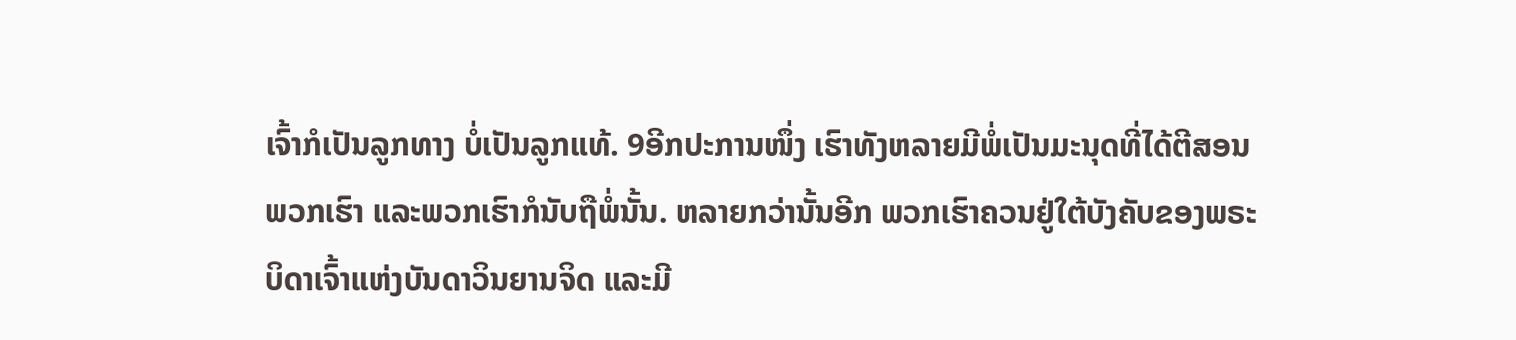ເຈົ້າກໍເປັນລູກທາງ ບໍ່ເປັນລູກແທ້. 9ອີກປະການໜຶ່ງ ເຮົາທັງຫລາຍມີພໍ່ເປັນມະນຸດທີ່ໄດ້ຕີສອນພວກເຮົາ ແລະພວກເຮົາກໍນັບຖືພໍ່ນັ້ນ. ຫລາຍກວ່ານັ້ນອີກ ພວກເຮົາຄວນຢູ່ໃຕ້ບັງຄັບຂອງພຣະບິດາເຈົ້າແຫ່ງບັນດາວິນຍານຈິດ ແລະມີ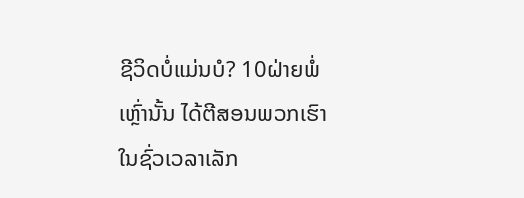ຊີວິດບໍ່ແມ່ນບໍ? 10ຝ່າຍພໍ່ເຫຼົ່ານັ້ນ ໄດ້ຕີສອນພວກເຮົາໃນຊົ່ວເວລາເລັກ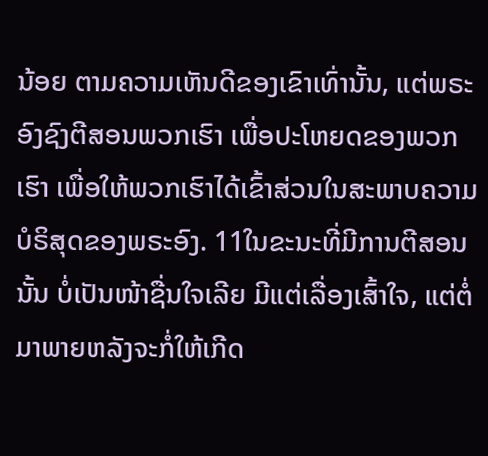ນ້ອຍ ຕາມຄວາມເຫັນດີຂອງເຂົາເທົ່ານັ້ນ, ແຕ່ພຣະອົງຊົງຕີສອນພວກເຮົາ ເພື່ອປະໂຫຍດຂອງພວກເຮົາ ເພື່ອໃຫ້ພວກເຮົາໄດ້ເຂົ້າສ່ວນໃນສະພາບຄວາມບໍຣິສຸດຂອງພຣະອົງ. 11ໃນຂະນະທີ່ມີການຕີສອນນັ້ນ ບໍ່ເປັນໜ້າຊື່ນໃຈເລີຍ ມີແຕ່ເລື່ອງເສົ້າໃຈ, ແຕ່ຕໍ່ມາພາຍຫລັງຈະກໍ່ໃຫ້ເກີດ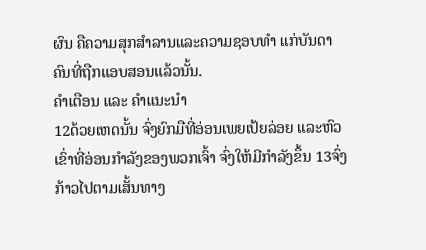ຜົນ ຄືຄວາມສຸກສຳລານແລະຄວາມຊອບທຳ ແກ່ບັນດາຄົນທີ່ຖືກແອບສອນແລ້ວນັ້ນ.
ຄຳເຕືອນ ແລະ ຄຳແນະນຳ
12ດ້ວຍເຫດນັ້ນ ຈົ່ງຍົກມືທີ່ອ່ອນເພຍເປ້ຍລ່ອຍ ແລະຫົວເຂົ່າທີ່ອ່ອນກຳລັງຂອງພວກເຈົ້າ ຈົ່ງໃຫ້ມີກຳລັງຂຶ້ນ 13ຈົ່ງກ້າວໄປຕາມເສັ້ນທາງ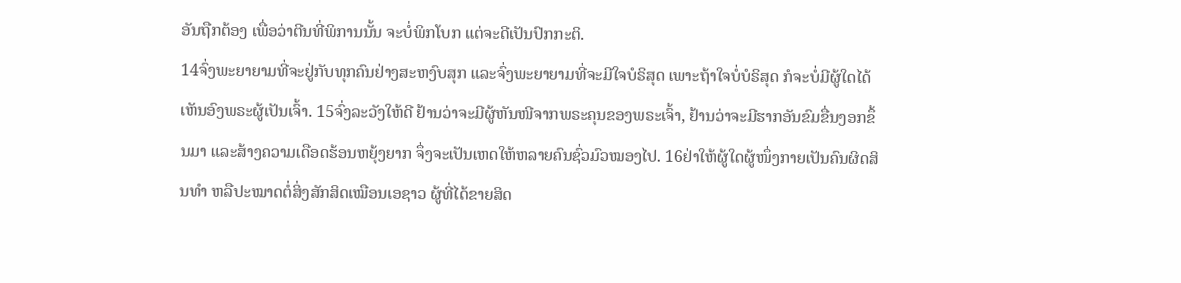ອັນຖືກຕ້ອງ ເພື່ອວ່າຕີນທີ່ພິການນັ້ນ ຈະບໍ່ພິກໂບກ ແຕ່ຈະດີເປັນປົກກະຕິ.
14ຈົ່ງພະຍາຍາມທີ່ຈະຢູ່ກັບທຸກຄົນຢ່າງສະຫງົບສຸກ ແລະຈົ່ງພະຍາຍາມທີ່ຈະມີໃຈບໍຣິສຸດ ເພາະຖ້າໃຈບໍ່ບໍຣິສຸດ ກໍຈະບໍ່ມີຜູ້ໃດໄດ້ເຫັນອົງພຣະຜູ້ເປັນເຈົ້າ. 15ຈົ່ງລະວັງໃຫ້ດີ ຢ້ານວ່າຈະມີຜູ້ຫັນໜີຈາກພຣະຄຸນຂອງພຣະເຈົ້າ, ຢ້ານວ່າຈະມີຮາກອັນຂົມຂື່ນງອກຂຶ້ນມາ ແລະສ້າງຄວາມເດືອດຮ້ອນຫຍຸ້ງຍາກ ຈຶ່ງຈະເປັນເຫດໃຫ້ຫລາຍຄົນຊົ່ວມົວໝອງໄປ. 16ຢ່າໃຫ້ຜູ້ໃດຜູ້ໜຶ່ງກາຍເປັນຄົນຜິດສິນທຳ ຫລືປະໝາດຕໍ່ສິ່ງສັກສິດເໝືອນເອຊາວ ຜູ້ທີ່ໄດ້ຂາຍສິດ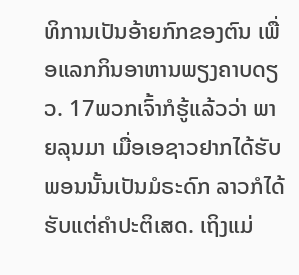ທິການເປັນອ້າຍກົກຂອງຕົນ ເພື່ອແລກກິນອາຫານພຽງຄາບດຽວ. 17ພວກເຈົ້າກໍຮູ້ແລ້ວວ່າ ພາຍລຸນມາ ເມື່ອເອຊາວຢາກໄດ້ຮັບພອນນັ້ນເປັນມໍຣະດົກ ລາວກໍໄດ້ຮັບແຕ່ຄຳປະຕິເສດ. ເຖິງແມ່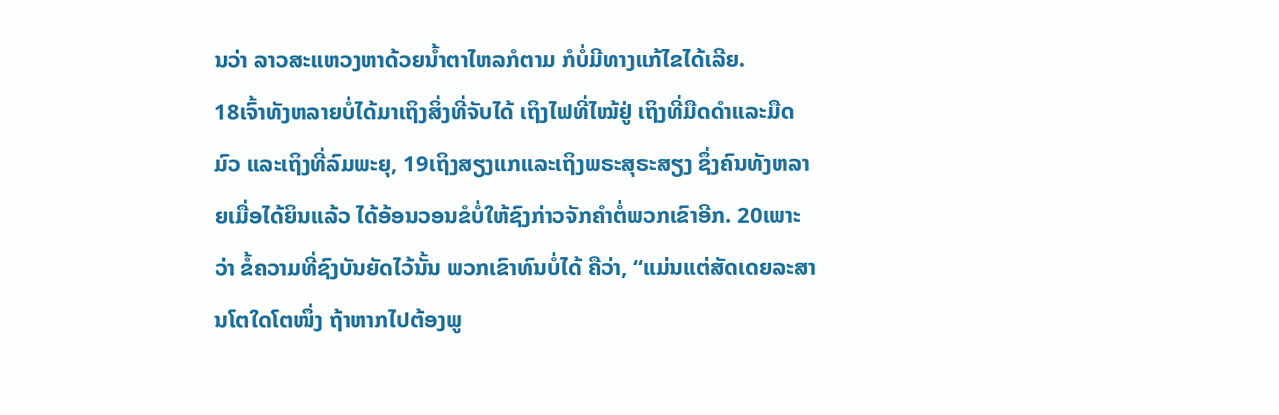ນວ່າ ລາວສະແຫວງຫາດ້ວຍນໍ້າຕາໄຫລກໍຕາມ ກໍບໍ່ມີທາງແກ້ໄຂໄດ້ເລີຍ.
18ເຈົ້າທັງຫລາຍບໍ່ໄດ້ມາເຖິງສິ່ງທີ່ຈັບໄດ້ ເຖິງໄຟທີ່ໄໝ້ຢູ່ ເຖິງທີ່ມືດດຳແລະມືດມົວ ແລະເຖິງທີ່ລົມພະຍຸ, 19ເຖິງສຽງແກແລະເຖິງພຣະສຸຣະສຽງ ຊຶ່ງຄົນທັງຫລາຍເມື່ອໄດ້ຍິນແລ້ວ ໄດ້ອ້ອນວອນຂໍບໍ່ໃຫ້ຊົງກ່າວຈັກຄຳຕໍ່ພວກເຂົາອີກ. 20ເພາະວ່າ ຂໍ້ຄວາມທີ່ຊົງບັນຍັດໄວ້ນັ້ນ ພວກເຂົາທົນບໍ່ໄດ້ ຄືວ່າ, “ແມ່ນແຕ່ສັດເດຍລະສານໂຕໃດໂຕໜຶ່ງ ຖ້າຫາກໄປຕ້ອງພູ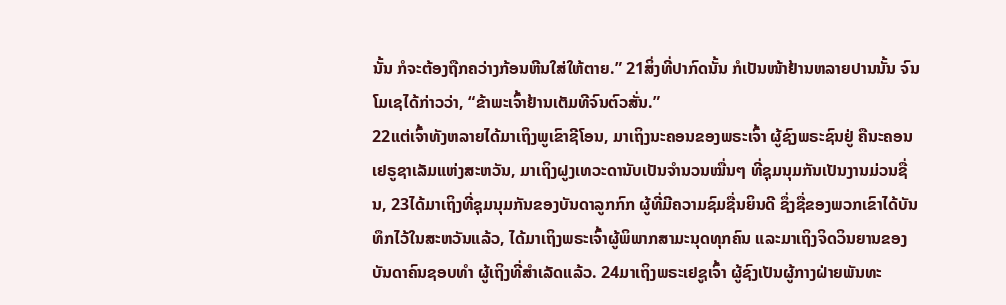ນັ້ນ ກໍຈະຕ້ອງຖືກຄວ່າງກ້ອນຫີນໃສ່ໃຫ້ຕາຍ.” 21ສິ່ງທີ່ປາກົດນັ້ນ ກໍເປັນໜ້າຢ້ານຫລາຍປານນັ້ນ ຈົນໂມເຊໄດ້ກ່າວວ່າ, “ຂ້າພະເຈົ້າຢ້ານເຕັມທີຈົນຕົວສັ່ນ.”
22ແຕ່ເຈົ້າທັງຫລາຍໄດ້ມາເຖິງພູເຂົາຊີໂອນ, ມາເຖິງນະຄອນຂອງພຣະເຈົ້າ ຜູ້ຊົງພຣະຊົນຢູ່ ຄືນະຄອນເຢຣູຊາເລັມແຫ່ງສະຫວັນ, ມາເຖິງຝູງເທວະດານັບເປັນຈຳນວນໝື່ນໆ ທີ່ຊຸມນຸມກັນເປັນງານມ່ວນຊື່ນ, 23ໄດ້ມາເຖິງທີ່ຊຸມນຸມກັນຂອງບັນດາລູກກົກ ຜູ້ທີ່ມີຄວາມຊົມຊື່ນຍິນດີ ຊຶ່ງຊື່ຂອງພວກເຂົາໄດ້ບັນທຶກໄວ້ໃນສະຫວັນແລ້ວ, ໄດ້ມາເຖິງພຣະເຈົ້າຜູ້ພິພາກສາມະນຸດທຸກຄົນ ແລະມາເຖິງຈິດວິນຍານຂອງບັນດາຄົນຊອບທຳ ຜູ້ເຖິງທີ່ສຳເລັດແລ້ວ. 24ມາເຖິງພຣະເຢຊູເຈົ້າ ຜູ້ຊົງເປັນຜູ້ກາງຝ່າຍພັນທະ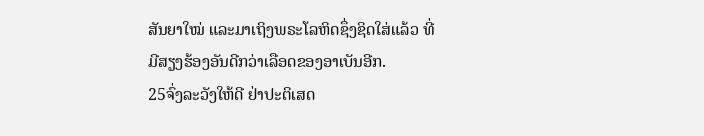ສັນຍາໃໝ່ ແລະມາເຖິງພຣະໂລຫິດຊຶ່ງຊິດໃສ່ແລ້ວ ທີ່ມີສຽງຮ້ອງອັນດີກວ່າເລືອດຂອງອາເບັນອີກ.
25ຈົ່ງລະວັງໃຫ້ດີ ຢ່າປະຕິເສດ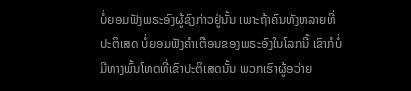ບໍ່ຍອມຟັງພຣະອົງຜູ້ຊົງກ່າວຢູ່ນັ້ນ ເພາະຖ້າຄົນທັງຫລາຍທີ່ປະຕິເສດ ບໍ່ຍອມຟັງຄຳເຕືອນຂອງພຣະອົງໃນໂລກນີ້ ເຂົາກໍບໍ່ມີທາງພົ້ນໂທດທີ່ເຂົາປະຕິເສດນັ້ນ ພວກເຮົາຜູ້ອວ່າຍ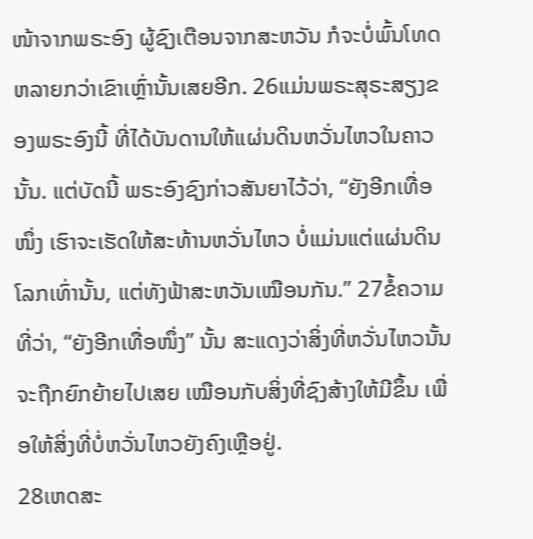ໜ້າຈາກພຣະອົງ ຜູ້ຊົງເຕືອນຈາກສະຫວັນ ກໍຈະບໍ່ພົ້ນໂທດຫລາຍກວ່າເຂົາເຫຼົ່ານັ້ນເສຍອີກ. 26ແມ່ນພຣະສຸຣະສຽງຂອງພຣະອົງນີ້ ທີ່ໄດ້ບັນດານໃຫ້ແຜ່ນດິນຫວັ່ນໄຫວໃນຄາວນັ້ນ. ແຕ່ບັດນີ້ ພຣະອົງຊົງກ່າວສັນຍາໄວ້ວ່າ, “ຍັງອີກເທື່ອໜຶ່ງ ເຮົາຈະເຮັດໃຫ້ສະທ້ານຫວັ່ນໄຫວ ບໍ່ແມ່ນແຕ່ແຜ່ນດິນໂລກເທົ່ານັ້ນ, ແຕ່ທັງຟ້າສະຫວັນເໝືອນກັນ.” 27ຂໍ້ຄວາມທີ່ວ່າ, “ຍັງອີກເທື່ອໜຶ່ງ” ນັ້ນ ສະແດງວ່າສິ່ງທີ່ຫວັ່ນໄຫວນັ້ນ ຈະຖືກຍົກຍ້າຍໄປເສຍ ເໝືອນກັບສິ່ງທີ່ຊົງສ້າງໃຫ້ມີຂຶ້ນ ເພື່ອໃຫ້ສິ່ງທີ່ບໍ່ຫວັ່ນໄຫວຍັງຄົງເຫຼືອຢູ່.
28ເຫດສະ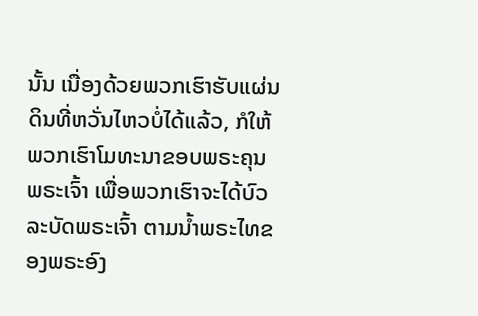ນັ້ນ ເນື່ອງດ້ວຍພວກເຮົາຮັບແຜ່ນດິນທີ່ຫວັ່ນໄຫວບໍ່ໄດ້ແລ້ວ, ກໍໃຫ້ພວກເຮົາໂມທະນາຂອບພຣະຄຸນພຣະເຈົ້າ ເພື່ອພວກເຮົາຈະໄດ້ບົວລະບັດພຣະເຈົ້າ ຕາມນໍ້າພຣະໄທຂອງພຣະອົງ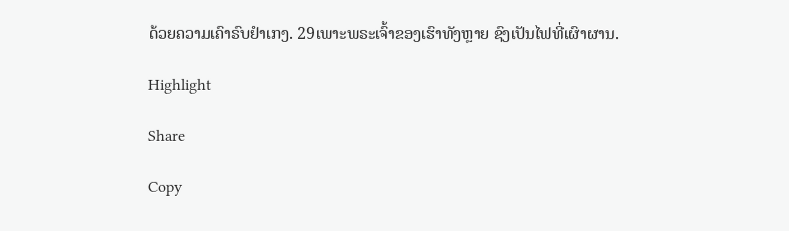ດ້ວຍຄວາມເຄົາຣົບຢຳເກງ. 29ເພາະພຣະເຈົ້າຂອງເຮົາທັງຫຼາຍ ຊົງເປັນໄຟທີ່ເຜົາຜານ.

Highlight

Share

Copy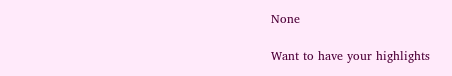None

Want to have your highlights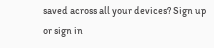saved across all your devices? Sign up or sign in